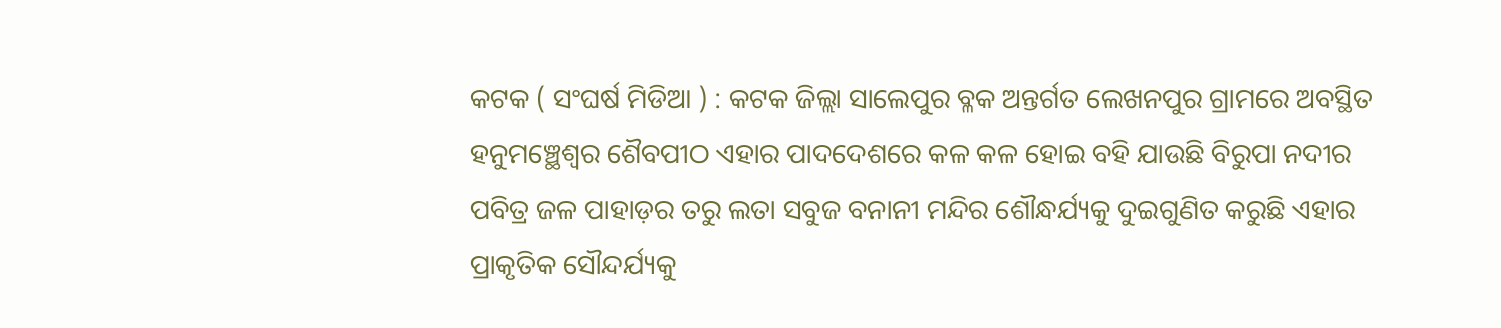କଟକ ( ସଂଘର୍ଷ ମିଡିଆ ) : କଟକ ଜିଲ୍ଲା ସାଲେପୁର ବ୍ଳକ ଅନ୍ତର୍ଗତ ଲେଖନପୁର ଗ୍ରାମରେ ଅବସ୍ଥିତ ହନୁମଞ୍ଛେଶ୍ଵର ଶୈବପୀଠ ଏହାର ପାଦଦେଶରେ କଳ କଳ ହୋଇ ବହି ଯାଉଛି ବିରୁପା ନଦୀର ପବିତ୍ର ଜଳ ପାହାଡ଼ର ତରୁ ଲତା ସବୁଜ ବନାନୀ ମନ୍ଦିର ଶୌନ୍ଧର୍ଯ୍ୟକୁ ଦୁଇଗୁଣିତ କରୁଛି ଏହାର ପ୍ରାକୃତିକ ସୌନ୍ଦର୍ଯ୍ୟକୁ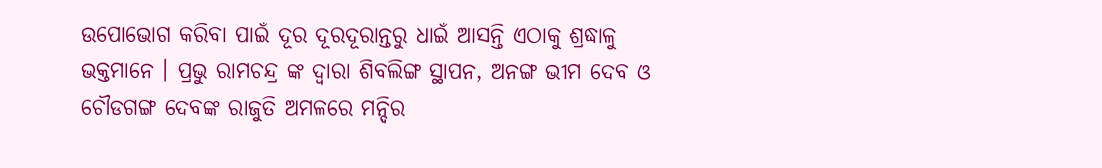ଉପୋଭୋଗ କରିବା ପାଇଁ ଦୂର ଦୂରଦୂରାନ୍ତରୁ ଧାଇଁ ଆସନ୍ତି ଏଠାକୁ ଶ୍ରଦ୍ଧାଳୁ ଭକ୍ତମାନେ । ପ୍ରଭୁ ରାମଚନ୍ଦ୍ର ଙ୍କ ଦ୍ଵାରା ଶିବଲିଙ୍ଗ ସ୍ଥାପନ, ଅନଙ୍ଗ ଭୀମ ଦେବ ଓ ଚୌଡଗଙ୍ଗ ଦେବଙ୍କ ରାଜୁତି ଅମଳରେ ମନ୍ଦିର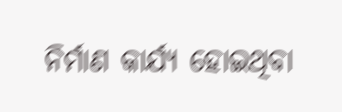ନିର୍ମାଣ କାର୍ଯ୍ୟ ହୋଇଥିବା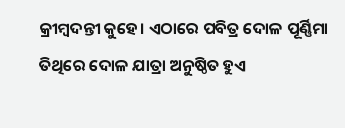କ୍ରୀମ୍ବଦନ୍ତୀ କୁହେ। ଏଠାରେ ପବିତ୍ର ଦୋଳ ପୂର୍ଣ୍ଣିମା ତିଥିରେ ଦୋଳ ଯାତ୍ରା ଅନୁଷ୍ଠିତ ହୁଏ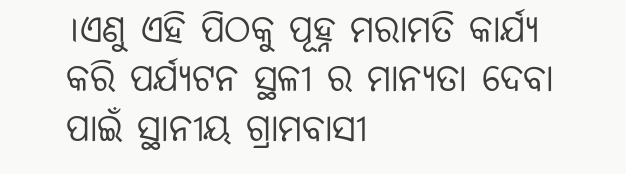।ଏଣୁ ଏହି ପିଠକୁ ପୂହ୍ନ ମରାମତି କାର୍ଯ୍ୟ କରି ପର୍ଯ୍ୟଟନ ସ୍ଥଳୀ ର ମାନ୍ୟତା ଦେବା ପାଇଁ ସ୍ଥାନୀୟ ଗ୍ରାମବାସୀ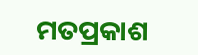ମତପ୍ରକାଶ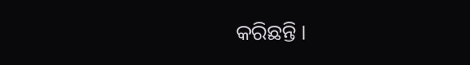କରିଛନ୍ତି।